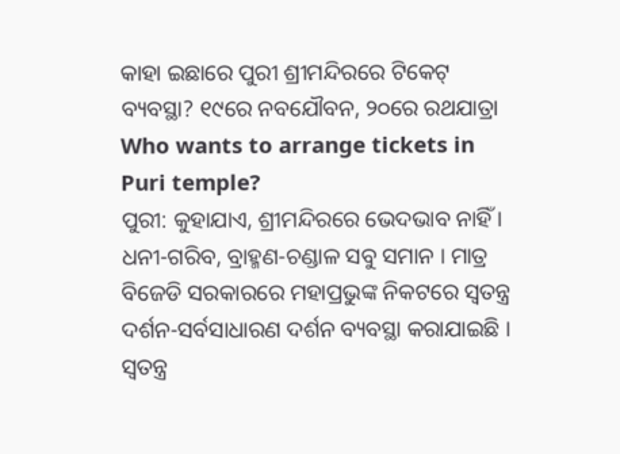କାହା ଇଛାରେ ପୁରୀ ଶ୍ରୀମନ୍ଦିରରେ ଟିକେଟ୍ ବ୍ୟବସ୍ଥା? ୧୯ରେ ନବଯୌବନ, ୨୦ରେ ରଥଯାତ୍ରା
Who wants to arrange tickets in Puri temple?
ପୁରୀ: କୁହାଯାଏ, ଶ୍ରୀମନ୍ଦିରରେ ଭେଦଭାବ ନାହିଁ । ଧନୀ-ଗରିବ, ବ୍ରାହ୍ମଣ-ଚଣ୍ଡାଳ ସବୁ ସମାନ । ମାତ୍ର ବିଜେଡି ସରକାରରେ ମହାପ୍ରଭୁଙ୍କ ନିକଟରେ ସ୍ୱତନ୍ତ୍ର ଦର୍ଶନ-ସର୍ବସାଧାରଣ ଦର୍ଶନ ବ୍ୟବସ୍ଥା କରାଯାଇଛି । ସ୍ୱତନ୍ତ୍ର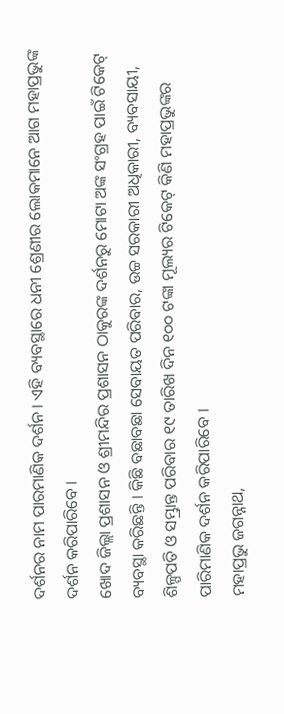ଦର୍ଶନର ନାମ ପାରମାଣିକ ଦର୍ଶନ । ଏହି ବ୍ୟବସ୍ଥାରେ ଧନୀ ଶ୍ରେଣୀର ଲୋକମାନେ ଆଗ ମହାପ୍ରଭୁଙ୍କ ଦର୍ଶନ କରିପାରିବେ ।
ଖୋଦ ଜିଲ୍ଲା ପ୍ରଶାସନ ଓ ଶ୍ରୀମନ୍ଦିର ପ୍ରଶାସନ ଠାକୁରଙ୍କ ଦର୍ଶନରୁ ମୋଟା ଅଙ୍କ ସଂଗ୍ରହ ପାଇଁ ଟିକେଟ୍ ବ୍ୟବସ୍ଥା କରିଛନ୍ତି । କିଛି ବଛାବଛା ସେବାୟତ ପରିବାର, ଉଚ୍ଚ ସରକାରୀ ଅଧିକାରୀ, ବ୍ୟବସାୟୀ, ଶିଳ୍ପପତି ଓ ସମ୍ଭ୍ରାନ୍ତ ପରିବାର ୧୯ ତାରିଖ ଦିନ ୧୦୦ ଟଙ୍କା ମୂଲ୍ୟର ଟିକେଟ୍ କିଣି ମହାପ୍ରଭୁଙ୍କର ପାରିମାଣିକ ଦର୍ଶନ କରିପାରିବେ ।
ମହାପ୍ରଭୁ ଜଗନ୍ନାଥ,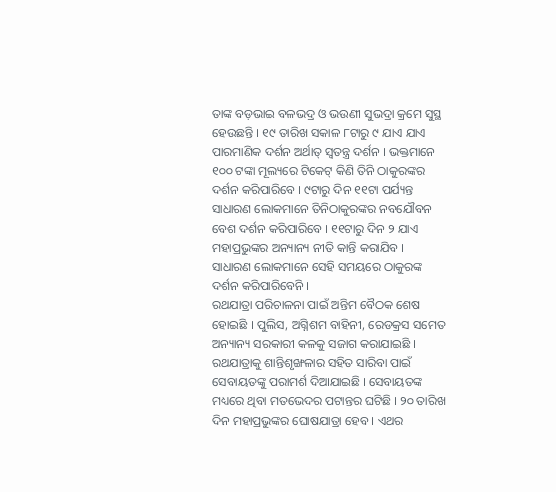ତାଙ୍କ ବଡ଼ଭାଇ ବଳଭଦ୍ର ଓ ଭଉଣୀ ସୁଭଦ୍ରା କ୍ରମେ ସୁସ୍ଥ ହେଉଛନ୍ତି । ୧୯ ତାରିଖ ସକାଳ ୮ଟାରୁ ୯ ଯାଏ ଯାଏ ପାରମାଣିକ ଦର୍ଶନ ଅର୍ଥାତ୍ ସ୍ୱତନ୍ତ୍ର ଦର୍ଶନ । ଭକ୍ତମାନେ ୧୦୦ ଟଙ୍କା ମୂଲ୍ୟରେ ଟିକେଟ୍ କିଣି ତିନି ଠାକୁରଙ୍କର ଦର୍ଶନ କରିପାରିବେ । ୯ଟାରୁ ଦିନ ୧୧ଟା ପର୍ଯ୍ୟନ୍ତ ସାଧାରଣ ଲୋକମାନେ ତିନିଠାକୁରଙ୍କର ନବଯୌବନ ବେଶ ଦର୍ଶନ କରିପାରିବେ । ୧୧ଟାରୁ ଦିନ ୨ ଯାଏ ମହାପ୍ରଭୁଙ୍କର ଅନ୍ୟାନ୍ୟ ନୀତି କାନ୍ତି କରାଯିବ । ସାଧାରଣ ଲୋକମାନେ ସେହି ସମୟରେ ଠାକୁରଙ୍କ ଦର୍ଶନ କରିପାରିବେନି ।
ରଥଯାତ୍ରା ପରିଚାଳନା ପାଇଁ ଅନ୍ତିମ ବୈଠକ ଶେଷ ହୋଇଛି । ପୁଲିସ, ଅଗ୍ନିଶମ ବାହିନୀ, ରେଡକ୍ରସ ସମେତ ଅନ୍ୟାନ୍ୟ ସରକାରୀ କଳକୁ ସଜାଗ କରାଯାଇଛି । ରଥଯାତ୍ରାକୁ ଶାନ୍ତିଶୃଙ୍ଖଳାର ସହିତ ସାରିବା ପାଇଁ ସେବାୟତଙ୍କୁ ପରାମର୍ଶ ଦିଆଯାଇଛି । ସେବାୟତଙ୍କ ମଧ୍ୟରେ ଥିବା ମତଭେଦର ପଟାନ୍ତର ଘଟିଛି । ୨୦ ତାରିଖ ଦିନ ମହାପ୍ରଭୁଙ୍କର ଘୋଷଯାତ୍ରା ହେବ । ଏଥର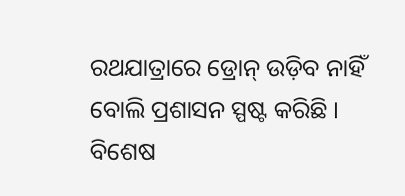ରଥଯାତ୍ରାରେ ଡ୍ରୋନ୍ ଉଡ଼ିବ ନାହିଁ ବୋଲି ପ୍ରଶାସନ ସ୍ପଷ୍ଟ କରିଛି । ବିଶେଷ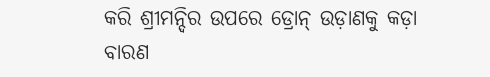କରି ଶ୍ରୀମନ୍ଦିର ଉପରେ ଡ୍ରୋନ୍ ଉଡ଼ାଣକୁ କଡ଼ା ବାରଣ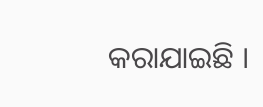କରାଯାଇଛି ।